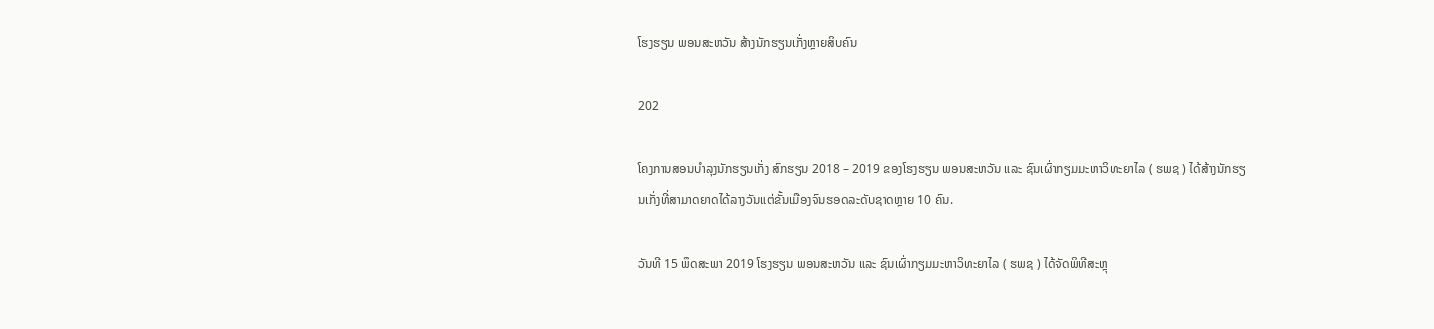ໂຮງຮຽນ ພອນສະຫວັນ ສ້າງນັກຮຽນເກັ່ງຫຼາຍສິບຄົນ

202

ໂຄງການສອນບໍາລຸງນັກຮຽນເກັ່ງ ສົກຮຽນ 2018 – 2019 ຂອງໂຮງຮຽນ ພອນສະຫວັນ ແລະ ຊົນເຜົ່າກຽມມະຫາວິທະຍາໄລ ( ຮພຊ ) ໄດ້ສ້າງນັກຮຽນເກັ່ງທີ່ສາມາດຍາດໄດ້ລາງວັນແຕ່ຂັ້ນເມືອງຈົນຮອດລະດັບຊາດຫຼາຍ 10 ຄົນ.

ວັນທີ 15 ພຶດສະພາ 2019 ໂຮງຮຽນ ພອນສະຫວັນ ແລະ ຊົນເຜົ່າກຽມມະຫາວິທະຍາໄລ ( ຮພຊ ) ໄດ້ຈັດພິທີສະຫຼຸ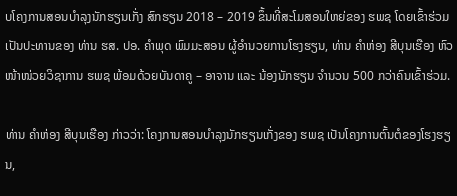ບໂຄງການສອນບໍາລຸງນັກຮຽນເກັ່ງ ສົກຮຽນ 2018 – 2019 ຂຶ້ນທີ່ສະໂມສອນໃຫຍ່ຂອງ ຮພຊ ໂດຍເຂົ້າຮ່ວມເປັນປະທານຂອງ ທ່ານ ຮສ. ປອ. ຄຳພຸດ ພົມມະສອນ ຜູ້ອຳນວຍການໂຮງຮຽນ, ທ່ານ ຄໍາຫ່ອງ ສີບຸນເຮືອງ ຫົວໜ້າໜ່ວຍວິຊາການ ຮພຊ ພ້ອມດ້ວຍບັນດາຄູ – ອາຈານ ແລະ ນ້ອງນັກຮຽນ ຈຳນວນ 500 ກວ່າຄົນເຂົ້າຮ່ວມ.

ທ່ານ ຄຳຫ່ອງ ສີບຸນເຮືອງ ກ່າວວ່າ: ໂຄງການສອນບໍາລຸງນັກຮຽນເກັ່ງຂອງ ຮພຊ ເປັນໂຄງການຕົ້ນຕໍຂອງໂຮງຮຽນ,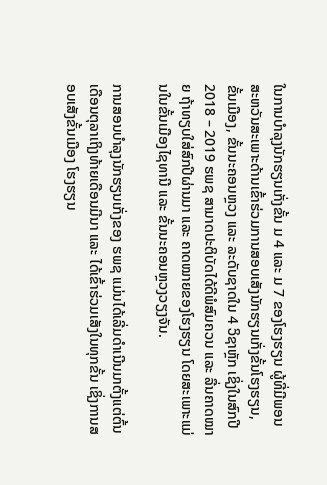ໃນການບໍາລຸງນັກຮຽນເກັ່ງຂັ້ນ ມ 4 ແລະ ມ 7 ຂອງໂຮງຮຽນ ຜູ້ທີ່ມີພອນສະຫວັນສະເພາະດ້ານເຂົ້າຮ່ວມການສອບເສັງນັກຮຽນເກັ່ງຂັ້ນໂຮງຮຽນ, ຂັ້ນເມືອງ, ຂັ້ນນະຄອນຫຼວງ ແລະ ລະດັບຊາດໃນ 4 ວິຊາຫຼັກ ເຊິ່ງໃນສົກປີ 2018 – 2019 ຮພຊ ສາມາດປະຕິບັດໄດ້ດີພໍສົມຄວນ ແລະ ລື່ນຄາດໝາຍ ຖ້າທຽບໃສ່ສົກປີຜ່ານມາ ແລະ ຄາດໝາຍຂອງໂຮງຮຽນ ໂດຍສະເພາະແມ່ນໃນຂັ້ນເມືອງໄຊທານີ ແລະ ຂັ້ນນະຄອນຫຼວງວຽງຈັນ.

ການສອນບໍາລຸງນັກຮຽນເກັ່ງຂອງ ຮພຊ ແມ່ນໄດ້ເລີ່ມດຳເນີນມາຕັ້ງແຕ່ຕົ້ນເດືອນຕຸລາເຖິງທ້າຍເດືອນມີນາ ແລະ ໄດ້ເຂົ້າຮ່ວມເສັງໃນທຸກຂັ້ນ ເຊິ່ງການສອບເສັງຂັ້ນເມືອງ ໂຮງຮຽນ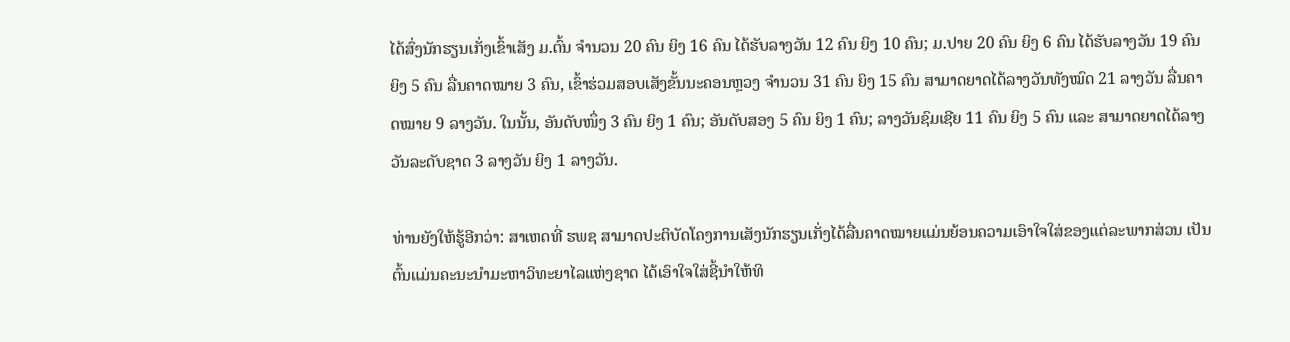ໄດ້ສົ່ງນັກຮຽນເກັ່ງເຂົ້າເສັງ ມ.ຕົ້ນ ຈຳນວນ 20 ຄົນ ຍິງ 16 ຄົນ ໄດ້ຮັບລາງວັນ 12 ຄົນ ຍິງ 10 ຄົນ; ມ.ປາຍ 20 ຄົນ ຍິງ 6 ຄົນ ໄດ້ຮັບລາງວັນ 19 ຄົນ ຍິງ 5 ຄົນ ລື່ນຄາດໝາຍ 3 ຄົນ, ເຂົ້າຮ່ວມສອບເສັງຂັ້ນນະຄອນຫຼວງ ຈຳນວນ 31 ຄົນ ຍິງ 15 ຄົນ ສາມາດຍາດໄດ້ລາງວັນທັງໝົດ 21 ລາງວັນ ລື່ນຄາດໝາຍ 9 ລາງວັນ. ໃນນັ້ນ, ອັນດັບໜຶ່ງ 3 ຄົນ ຍິງ 1 ຄົນ; ອັນດັບສອງ 5 ຄົນ ຍິງ 1 ຄົນ; ລາງວັນຊົມເຊີຍ 11 ຄົນ ຍິງ 5 ຄົນ ແລະ ສາມາດຍາດໄດ້ລາງວັນລະດັບຊາດ 3 ລາງວັນ ຍິງ 1 ລາງວັນ.

ທ່ານຍັງໃຫ້ຮູ້ອີກວ່າ: ສາເຫດທີ່ ຮພຊ ສາມາດປະຕິບັດໂຄງການເສັງນັກຮຽນເກັ່ງໄດ້ລື່ນຄາດໝາຍແມ່ນຍ້ອນຄວາມເອົາໃຈໃສ່ຂອງແຕ່ລະພາກສ່ວນ ເປັນຕົ້ນແມ່ນຄະນະນຳມະຫາວິທະຍາໄລແຫ່ງຊາດ ໄດ້ເອົາໃຈໃສ່ຊີ້ນຳໃຫ້ທິ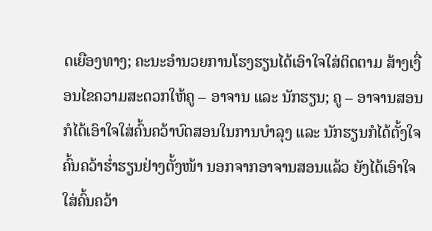ດເຍືອງທາງ; ຄະນະອຳນວຍການໂຮງຮຽນໄດ້ເອົາໃຈໃສ່ຕິດຕາມ ສ້າງເງື່ອນໄຂຄວາມສະດວກໃຫ້ຄູ – ອາຈານ ແລະ ນັກຮຽນ; ຄູ – ອາຈານສອນກໍໄດ້ເອົາໃຈໃສ່ຄົ້ນຄວ້າບົດສອນໃນການບຳລຸງ ແລະ ນັກຮຽນກໍໄດ້ຕັ້ງໃຈຄົ້ນຄວ້າຮໍ່າຮຽນຢ່າງຕັ້ງໜ້າ ນອກຈາກອາຈານສອນແລ້ວ ຍັງໄດ້ເອົາໃຈໃສ່ຄົ້ນຄວ້າ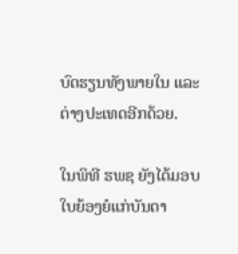ບົດຮຽນທັງພາຍໃນ ແລະ ຕ່າງປະເທດອີກດ້ວຍ.

ໃນພິທີ ຮພຊ ຍັງໄດ້ມອບໃບຍ້ອງຍໍແກ່ບັນດາ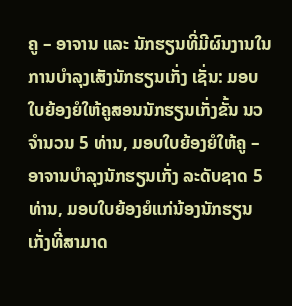ຄູ – ອາຈານ ແລະ ນັກຮຽນທີ່ມີຜົນງານໃນການບໍາລຸງເສັງນັກຮຽນເກັ່ງ ເຊັ່ນ: ມອບໃບຍ້ອງຍໍໃຫ້ຄູສອນນັກຮຽນເກັ່ງຂັ້ນ ນວ ຈຳນວນ 5 ທ່ານ, ມອບໃບຍ້ອງຍໍໃຫ້ຄູ – ອາຈານບໍາລຸງນັກຮຽນເກັ່ງ ລະດັບຊາດ 5 ທ່ານ, ມອບໃບຍ້ອງຍໍແກ່ນ້ອງນັກຮຽນເກັ່ງທີ່ສາມາດ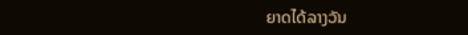ຍາດໄດ້ລາງວັນ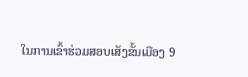ໃນການເຂົ້າຮ່ວມສອບເສັງຂັ້ນເມືອງ 9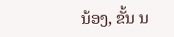ນ້ອງ, ຂັ້ນ ນ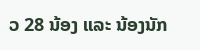ວ 28 ນ້ອງ ແລະ ນ້ອງນັກ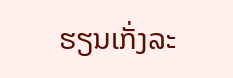ຮຽນເກັ່ງລະ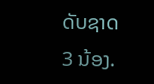ດັບຊາດ 3 ນ້ອງ.